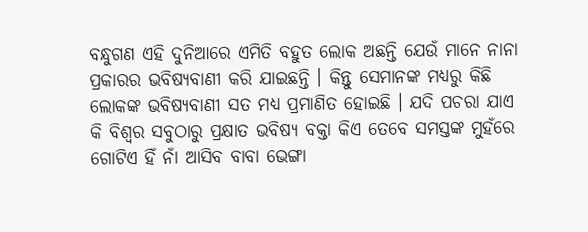ବନ୍ଧୁଗଣ ଏହି ଦୁନିଆରେ ଏମିତି ବହୁତ ଲୋକ ଅଛନ୍ତି ଯେଉଁ ମାନେ ନାନା ପ୍ରକାରର ଭବିଷ୍ୟବାଣୀ କରି ଯାଇଛନ୍ତି । କିନ୍ତୁ ସେମାନଙ୍କ ମଧ୍ୟରୁ କିଛି ଲୋକଙ୍କ ଭବିଷ୍ୟବାଣୀ ସତ ମଧ୍ୟ ପ୍ରମାଣିତ ହୋଇଛି । ଯଦି ପଚରା ଯାଏ କି ବିଶ୍ଵର ସବୁଠାରୁ ପ୍ରକ୍ଷାତ ଭବିଷ୍ୟ ବକ୍ତା କିଏ ତେବେ ସମସ୍ତଙ୍କ ମୁହଁରେ ଗୋଟିଏ ହିଁ ନାଁ ଆସିବ ବାବା ଭେଙ୍ଗା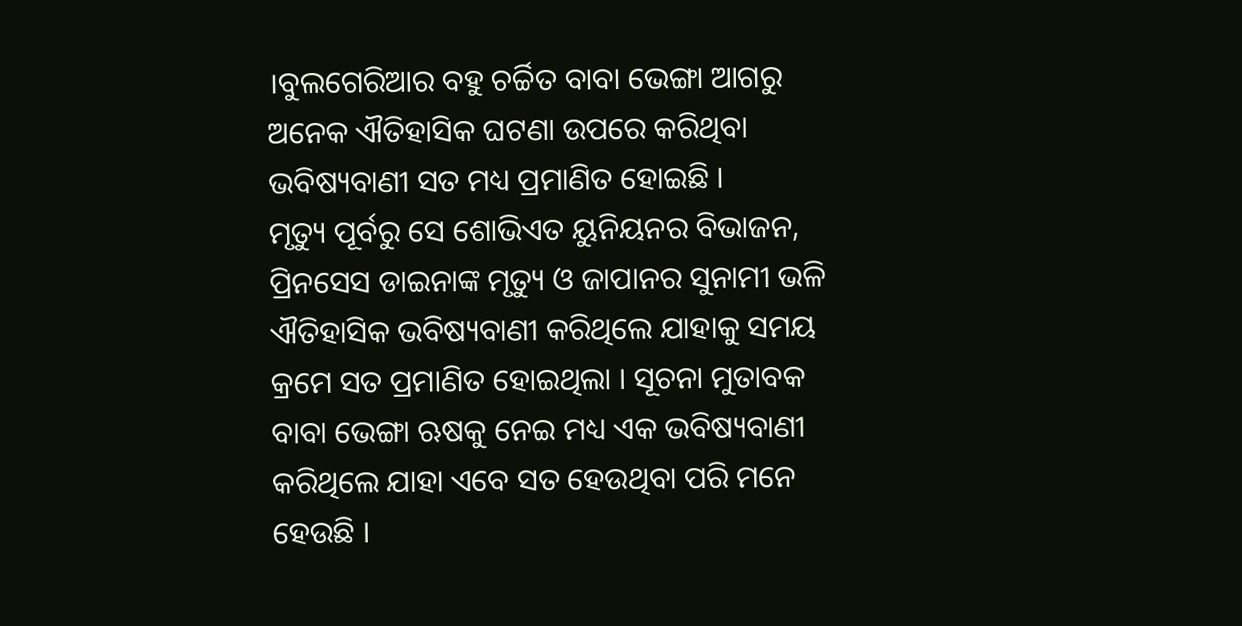।ବୁଲଗେରିଆର ବହୁ ଚର୍ଚ୍ଚିତ ବାବା ଭେଙ୍ଗା ଆଗରୁ ଅନେକ ଐତିହାସିକ ଘଟଣା ଉପରେ କରିଥିବା ଭବିଷ୍ୟବାଣୀ ସତ ମଧ୍ୟ ପ୍ରମାଣିତ ହୋଇଛି ।
ମୃତ୍ୟୁ ପୂର୍ବରୁ ସେ ଶୋଭିଏତ ୟୁନିୟନର ବିଭାଜନ, ପ୍ରିନସେସ ଡାଇନାଙ୍କ ମୃତ୍ୟୁ ଓ ଜାପାନର ସୁନାମୀ ଭଳି ଐତିହାସିକ ଭବିଷ୍ୟବାଣୀ କରିଥିଲେ ଯାହାକୁ ସମୟ କ୍ରମେ ସତ ପ୍ରମାଣିତ ହୋଇଥିଲା । ସୂଚନା ମୁତାବକ ବାବା ଭେଙ୍ଗା ଋଷକୁ ନେଇ ମଧ୍ୟ ଏକ ଭବିଷ୍ୟବାଣୀ କରିଥିଲେ ଯାହା ଏବେ ସତ ହେଉଥିବା ପରି ମନେ ହେଉଛି ।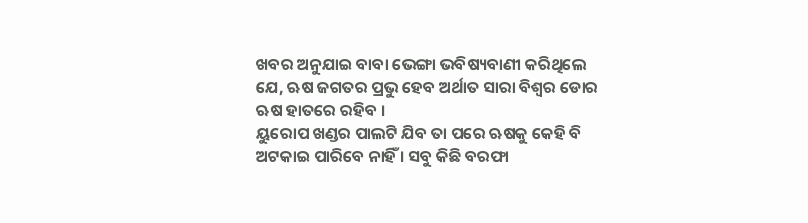ଖବର ଅନୁଯାଇ ବାବା ଭେଙ୍ଗା ଭବିଷ୍ୟବାଣୀ କରିଥିଲେ ଯେ, ଋଷ ଜଗତର ପ୍ରଭୁ ହେବ ଅର୍ଥାତ ସାରା ବିଶ୍ଵର ଡୋର ଋଷ ହାତରେ ରହିବ ।
ୟୁରୋପ ଖଣ୍ଡର ପାଲଟି ଯିବ ତା ପରେ ଋଷକୁ କେହି ବି ଅଟକାଇ ପାରିବେ ନାହିଁ । ସବୁ କିଛି ବରଫା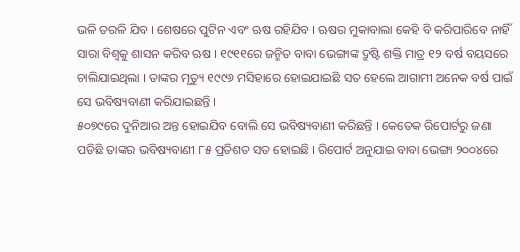ଭଳି ତରଳି ଯିବ । ଶେଷରେ ପୁଟିନ ଏବଂ ଋଷ ରହିଯିବ । ଋଷର ମୁକାବାଲା କେହି ବି କରିପାରିବେ ନାହିଁ ସାରା ବିଶ୍ଵକୁ ଶାସନ କରିବ ଋଷ । ୧୯୧୧ରେ ଜନ୍ମିତ ବାବା ଭେଙ୍ଗାଙ୍କ ଦ୍ରୁଷ୍ଟି ଶକ୍ତି ମାତ୍ର ୧୨ ବର୍ଷ ବୟସରେ ଚାଲିଯାଇଥିଲା । ତାଙ୍କର ମୃତ୍ୟୁ ୧୯୯୬ ମସିହାରେ ହୋଇଯାଇଛି ସତ ହେଲେ ଆଗାମୀ ଅନେକ ବର୍ଷ ପାଇଁ ସେ ଭବିଷ୍ୟବାଣୀ କରିଯାଇଛନ୍ତି ।
୫୦୭୯ରେ ଦୁନିଆର ଅନ୍ତ ହୋଇଯିବ ବୋଲି ସେ ଭବିଷ୍ୟବାଣୀ କରିଛନ୍ତି । କେତେକ ରିପୋର୍ଟରୁ ଜଣା ପଡିଛି ତାଙ୍କର ଭବିଷ୍ୟବାଣୀ ୮୫ ପ୍ରତିଶତ ସତ ହୋଇଛି । ରିପୋର୍ଟ ଅନୁଯାଇ ବାବା ଭେଙ୍ଗା ୨୦୦୪ରେ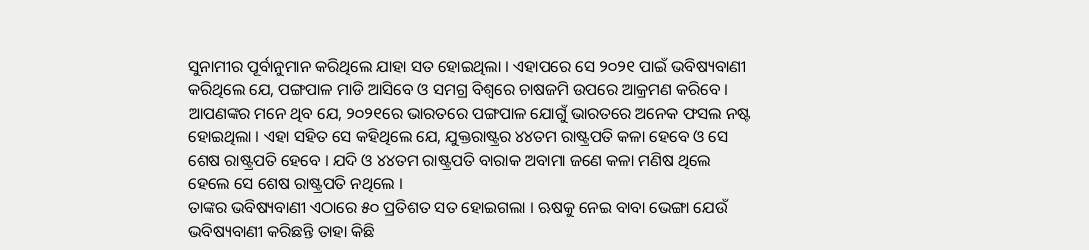ସୁନାମୀର ପୂର୍ବାନୁମାନ କରିଥିଲେ ଯାହା ସତ ହୋଇଥିଲା । ଏହାପରେ ସେ ୨୦୨୧ ପାଇଁ ଭବିଷ୍ୟବାଣୀ କରିଥିଲେ ଯେ, ପଙ୍ଗପାଳ ମାଡି ଆସିବେ ଓ ସମଗ୍ର ବିଶ୍ବରେ ଚାଷଜମି ଉପରେ ଆକ୍ରମଣ କରିବେ ।
ଆପଣଙ୍କର ମନେ ଥିବ ଯେ, ୨୦୨୧ରେ ଭାରତରେ ପଙ୍ଗପାଳ ଯୋଗୁଁ ଭାରତରେ ଅନେକ ଫସଲ ନଷ୍ଟ ହୋଇଥିଲା । ଏହା ସହିତ ସେ କହିଥିଲେ ଯେ, ଯୁକ୍ତରାଷ୍ଟ୍ରର ୪୪ତମ ରାଷ୍ଟ୍ରପତି କଳା ହେବେ ଓ ସେ ଶେଷ ରାଷ୍ଟ୍ରପତି ହେବେ । ଯଦି ଓ ୪୪ତମ ରାଷ୍ଟ୍ରପତି ବାରାକ ଅବାମା ଜଣେ କଳା ମଣିଷ ଥିଲେ ହେଲେ ସେ ଶେଷ ରାଷ୍ଟ୍ରପତି ନଥିଲେ ।
ତାଙ୍କର ଭବିଷ୍ୟବାଣୀ ଏଠାରେ ୫୦ ପ୍ରତିଶତ ସତ ହୋଇଗଲା । ଋଷକୁ ନେଇ ବାବା ଭେଙ୍ଗା ଯେଉଁ ଭବିଷ୍ୟବାଣୀ କରିଛନ୍ତି ତାହା କିଛି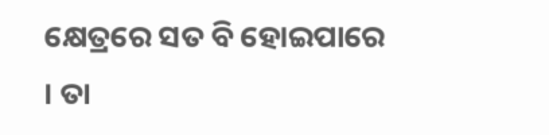କ୍ଷେତ୍ରରେ ସତ ବି ହୋଇପାରେ । ତା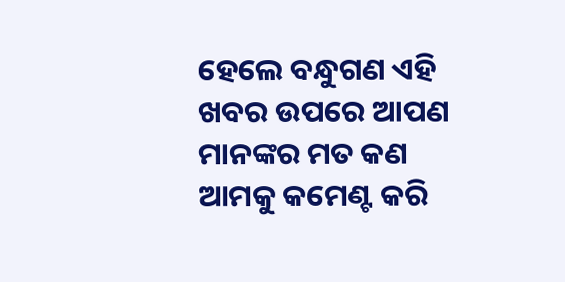ହେଲେ ବନ୍ଧୁଗଣ ଏହି ଖବର ଉପରେ ଆପଣ ମାନଙ୍କର ମତ କଣ ଆମକୁ କମେଣ୍ଟ କରି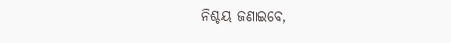ନିଶ୍ଚୟ ଜଣାଇବେ,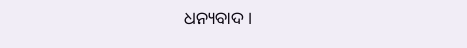ଧନ୍ୟବାଦ ।